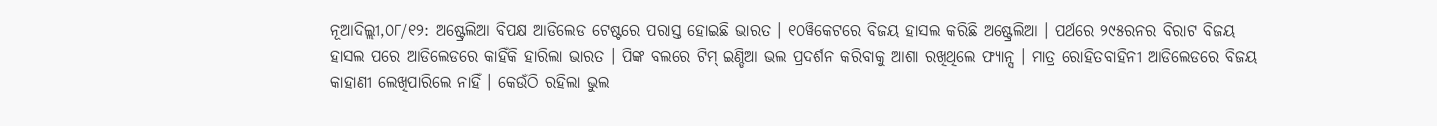ନୂଆଦିଲ୍ଲୀ,୦୮/୧୨: ଅଷ୍ଟ୍ରେଲିଆ ବିପକ୍ଷ ଆଡିଲେଡ ଟେଷ୍ଟରେ ପରାସ୍ତ ହୋଇଛି ଭାରତ । ୧୦ୱିକେଟରେ ବିଜୟ ହାସଲ କରିଛି ଅଷ୍ଟ୍ରେଲିଆ । ପର୍ଥରେ ୨୯୫ରନର ବିରାଟ ବିଜୟ ହାସଲ ପରେ ଆଡିଲେଡରେ କାହିଁକି ହାରିଲା ଭାରତ । ପିଙ୍କ ବଲରେ ଟିମ୍ ଇଣ୍ଡିଆ ଭଲ ପ୍ରଦର୍ଶନ କରିବାକୁ ଆଶା ରଖିଥିଲେ ଫ୍ୟାନ୍ସ । ମାତ୍ର ରୋହିତବାହିନୀ ଆଡିଲେଡରେ ବିଜୟ କାହାଣୀ ଲେଖିପାରିଲେ ନାହିଁ । କେଉଁଠି ରହିଲା ଭୁଲ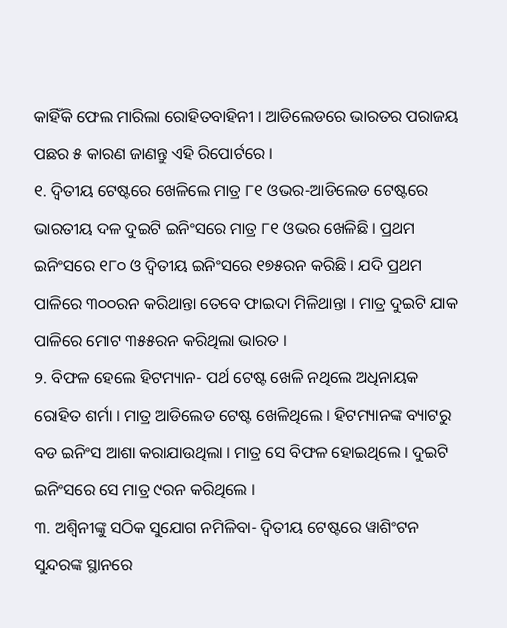କାହିଁକି ଫେଲ ମାରିଲା ରୋହିତବାହିନୀ । ଆଡିଲେଡରେ ଭାରତର ପରାଜୟ ପଛର ୫ କାରଣ ଜାଣନ୍ତୁ ଏହି ରିପୋର୍ଟରେ ।
୧. ଦ୍ବିତୀୟ ଟେଷ୍ଟରେ ଖେଳିଲେ ମାତ୍ର ୮୧ ଓଭର-ଆଡିଲେଡ ଟେଷ୍ଟରେ ଭାରତୀୟ ଦଳ ଦୁଇଟି ଇନିଂସରେ ମାତ୍ର ୮୧ ଓଭର ଖେଳିଛି । ପ୍ରଥମ ଇନିଂସରେ ୧୮୦ ଓ ଦ୍ବିତୀୟ ଇନିଂସରେ ୧୭୫ରନ କରିଛି । ଯଦି ପ୍ରଥମ ପାଳିରେ ୩୦୦ରନ କରିଥାନ୍ତା ତେବେ ଫାଇଦା ମିଳିଥାନ୍ତା । ମାତ୍ର ଦୁଇଟି ଯାକ ପାଳିରେ ମୋଟ ୩୫୫ରନ କରିଥିଲା ଭାରତ ।
୨. ବିଫଳ ହେଲେ ହିଟମ୍ୟାନ- ପର୍ଥ ଟେଷ୍ଟ ଖେଳି ନଥିଲେ ଅଧିନାୟକ ରୋହିତ ଶର୍ମା । ମାତ୍ର ଆଡିଲେଡ ଟେଷ୍ଟ ଖେଳିଥିଲେ । ହିଟମ୍ୟାନଙ୍କ ବ୍ୟାଟରୁ ବଡ ଇନିଂସ ଆଶା କରାଯାଉଥିଲା । ମାତ୍ର ସେ ବିଫଳ ହୋଇଥିଲେ । ଦୁଇଟି ଇନିଂସରେ ସେ ମାତ୍ର ୯ରନ କରିଥିଲେ ।
୩. ଅଶ୍ବିନୀଙ୍କୁ ସଠିକ ସୁଯୋଗ ନମିଳିବା- ଦ୍ବିତୀୟ ଟେଷ୍ଟରେ ୱାଶିଂଟନ ସୁନ୍ଦରଙ୍କ ସ୍ଥାନରେ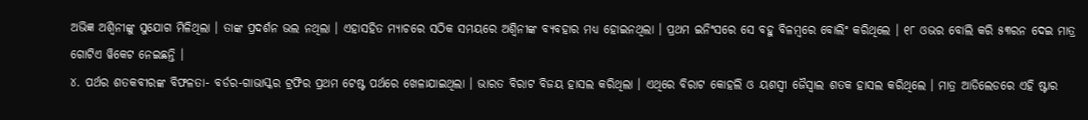ଅଭିଜ୍ଞ ଅଶ୍ବିନୀଙ୍କୁ ସୁଯୋଗ ମିଳିଥିଲା । ତାଙ୍କ ପ୍ରଦର୍ଶନ ଭଲ ନଥିଲା । ଏହାସହିତ ମ୍ୟାଚରେ ସଠିକ ସମୟରେ ଅଶ୍ବିନୀଙ୍କ ବ୍ୟବହାର ମଧ୍ୟ ହୋଇନଥିଲା । ପ୍ରଥମ ଇନିଂସରେ ସେ ବହୁ ବିଳମ୍ବରେ ବୋଲିଂ କରିଥିଲେ । ୧୮ ଓଭର ବୋଲି କରି ୫୩ରନ ଦେଇ ମାତ୍ର ଗୋଟିଏ ୱିକେଟ ନେଇଛନ୍ତି ।
୪. ପର୍ଥର ଶତକବୀରଙ୍କ ବିଫଳତା- ବର୍ଡର-ଗାଭାସ୍କର ଟ୍ରଫିର ପ୍ରଥମ ଟେଷ୍ଟ ପର୍ଥରେ ଖେଳାଯାଇଥିଲା । ଭାରତ ବିରାଟ ବିଜୟ ହାସଲ କରିଥିଲା । ଏଥିରେ ବିରାଟ କୋହଲି ଓ ୟଶସ୍ବୀ ଜୈସ୍ବାଲ ଶତକ ହାସଲ କରିଥିଲେ । ମାତ୍ର ଆଡିଲେଡରେ ଏହି ଷ୍ଟାର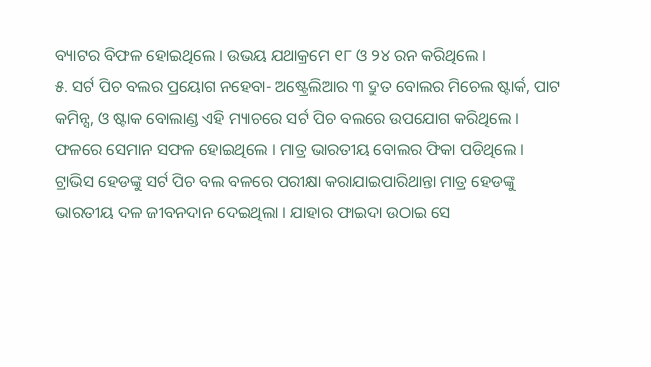ବ୍ୟାଟର ବିଫଳ ହୋଇଥିଲେ । ଉଭୟ ଯଥାକ୍ରମେ ୧୮ ଓ ୨୪ ରନ କରିଥିଲେ ।
୫. ସର୍ଟ ପିଚ ବଲର ପ୍ରୟୋଗ ନହେବା- ଅଷ୍ଟ୍ରେଲିଆର ୩ ଦ୍ରୁତ ବୋଲର ମିଚେଲ ଷ୍ଟାର୍କ, ପାଟ କମିନ୍ସ, ଓ ଷ୍ଟାକ ବୋଲାଣ୍ଡ ଏହି ମ୍ୟାଚରେ ସର୍ଟ ପିଚ ବଲରେ ଉପଯୋଗ କରିଥିଲେ । ଫଳରେ ସେମାନ ସଫଳ ହୋଇଥିଲେ । ମାତ୍ର ଭାରତୀୟ ବୋଲର ଫିକା ପଡିଥିଲେ । ଟ୍ରାଭିସ ହେଡଙ୍କୁ ସର୍ଟ ପିଚ ବଲ ବଳରେ ପରୀକ୍ଷା କରାଯାଇପାରିଥାନ୍ତା ମାତ୍ର ହେଡଙ୍କୁ ଭାରତୀୟ ଦଳ ଜୀବନଦାନ ଦେଇଥିଲା । ଯାହାର ଫାଇଦା ଉଠାଇ ସେ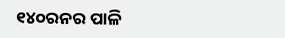୧୪୦ରନର ପାଳି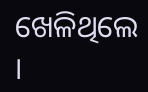ଖେଳିଥିଲେ ।